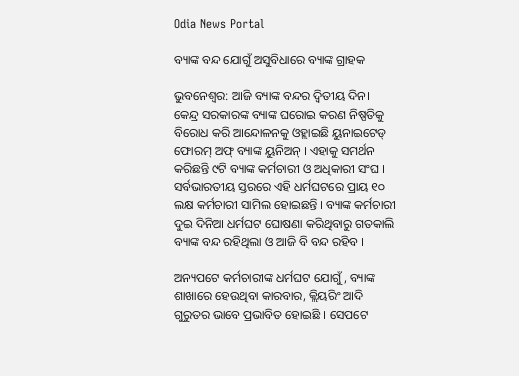Odia News Portal

ବ୍ୟାଙ୍କ ବନ୍ଦ ଯୋଗୁଁ ଅସୁବିଧାରେ ବ୍ୟାଙ୍କ ଗ୍ରାହକ

ଭୁବନେଶ୍ବର: ଆଜି ବ୍ୟାଙ୍କ ବନ୍ଦର ଦ୍ଵିତୀୟ ଦିନ। କେନ୍ଦ୍ର ସରକାରଙ୍କ ବ୍ୟାଙ୍କ ଘରୋଇ କରଣ ନିଷ୍ପତିକୁ ବିରୋଧ କରି ଆନ୍ଦୋଳନକୁ ଓହ୍ଲାଇଛି ୟୁନାଇଟେଡ୍ ଫୋରମ୍ ଅଫ୍ ବ୍ୟାଙ୍କ ୟୁନିଅନ୍ । ଏହାକୁ ସମର୍ଥନ କରିଛନ୍ତି ୯ଟି ବ୍ୟାଙ୍କ କର୍ମଚାରୀ ଓ ଅଧିକାରୀ ସଂଘ । ସର୍ବଭାରତୀୟ ସ୍ତରରେ ଏହି ଧର୍ମଘଟରେ ପ୍ରାୟ ୧୦ ଲକ୍ଷ କର୍ମଚାରୀ ସାମିଲ ହୋଇଛନ୍ତି । ବ୍ୟାଙ୍କ କର୍ମଚାରୀ ଦୁଇ ଦିନିଆ ଧର୍ମଘଟ ଘୋଷଣା କରିଥିବାରୁ ଗତକାଲି ବ୍ୟାଙ୍କ ବନ୍ଦ ରହିଥିଲା ଓ ଆଜି ବି ବନ୍ଦ ରହିବ ।

ଅନ୍ୟପଟେ କର୍ମଚାରୀଙ୍କ ଧର୍ମଘଟ ଯୋଗୁଁ, ବ୍ୟାଙ୍କ ଶାଖାରେ ହେଉଥିବା କାରବାର, କ୍ଲିୟରିଂ ଆଦି ଗୁରୁତର ଭାବେ ପ୍ରଭାବିତ ହୋଇଛି । ସେପଟେ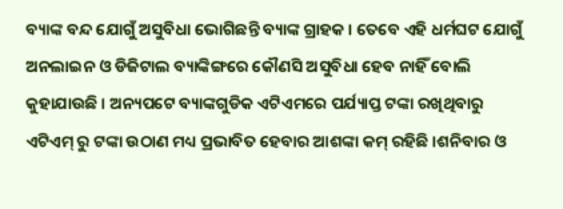ବ୍ୟାଙ୍କ ବନ୍ଦ ଯୋଗୁଁ ଅସୁବିଧା ଭୋଗିଛନ୍ତି ବ୍ୟାଙ୍କ ଗ୍ରାହକ । ତେବେ ଏହି ଧର୍ମଘଟ ଯୋଗୁଁ ଅନଲାଇନ ଓ ଡିଜିଟାଲ ବ୍ୟାଙ୍କିଙ୍ଗରେ କୌଣସି ଅସୁବିଧା ହେବ ନାହିଁ ବୋଲି କୁହାଯାଉଛି । ଅନ୍ୟପଟେ ବ୍ୟାଙ୍କଗୁଡିକ ଏଟିଏମରେ ପର୍ଯ୍ୟାପ୍ତ ଟଙ୍କା ରଖିଥିବାରୁ ଏଟିଏମ୍ ରୁ ଟଙ୍କା ଉଠାଣ ମଧ୍ୟ ପ୍ରଭାବିତ ହେବାର ଆଶଙ୍କା କମ୍ ରହିଛି ।ଶନିବାର ଓ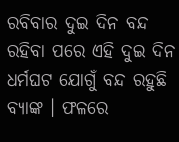ରବିବାର ଦୁଇ ଦିନ ବନ୍ଦ ରହିବା ପରେ ଏହି ଦୁଇ ଦିନ ଧର୍ମଘଟ ଯୋଗୁଁ ବନ୍ଦ ରହୁଛି ବ୍ୟାଙ୍କ । ଫଳରେ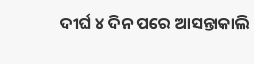ଦୀର୍ଘ ୪ ଦିନ ପରେ ଆସନ୍ତାକାଲି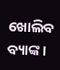ଖୋଲିବ ବ୍ୟାଙ୍କ ।